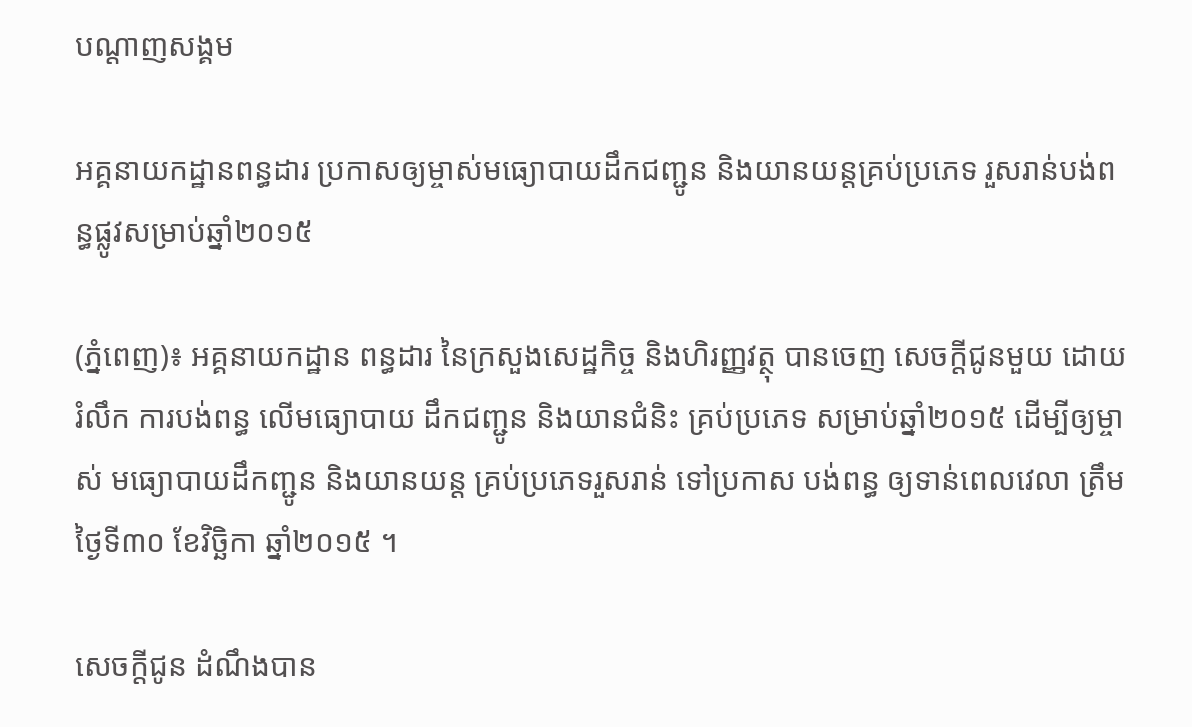បណ្តាញសង្គម

អគ្គនាយកដ្ឋានពន្ធដារ ប្រកាសឲ្យម្ចាស់មធ្យោបាយដឹកជញ្ជូន និងយានយន្តគ្រប់ប្រភេទ រួសរាន់បង់ពន្ធផ្លូវសម្រាប់ឆ្នាំ២០១៥

(ភ្នំពេញ)៖ អគ្គនាយកដ្ឋាន ពន្ធដារ នៃក្រសួងសេដ្ឋកិច្ច និងហិរញ្ញវត្ថុ បានចេញ សេចក្តីជូនមួយ ដោយរំលឹក ការបង់ពន្ធ លើមធ្យោបាយ ដឹកជញ្ជូន និងយានជំនិះ គ្រប់ប្រភេទ សម្រាប់ឆ្នាំ២០១៥ ដើម្បីឲ្យម្ចាស់ មធ្យោបាយដឹកញ្ជូន និងយានយន្ត គ្រប់ប្រភេទរួសរាន់ ទៅប្រកាស បង់ពន្ធ ឲ្យទាន់ពេលវេលា ត្រឹមថ្ងៃទី៣០ ខែវិច្ឆិកា ឆ្នាំ២០១៥ ។

សេចក្តីជូន ដំណឹងបាន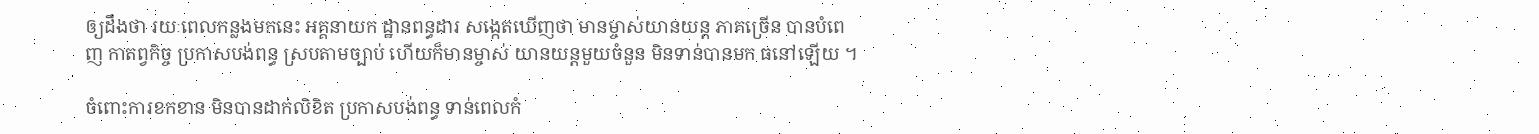ឲ្យដឹងថា រយៈពេលកន្លងមកនេះ អគ្គនាយក ដ្ឋានពន្ធដារ សង្កេតឃើញថា មានម្ចាស់យានយន្ត ភាគច្រើន បានបំពេញ កាតព្វកិច្ច ប្រកាសបង់ពន្ធ ស្របតាមច្បាប់ ហើយក៏មានម្ចាស់ យានយន្តមួយចំនួន មិនទាន់បានមក ធនៅឡើយ ។

ចំពោះការខកខាន មិនបានដាក់លិខិត ប្រកាសបង់ពន្ធ ទាន់ពេលកំ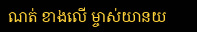ណត់ ខាងលើ ម្ចាស់យានយ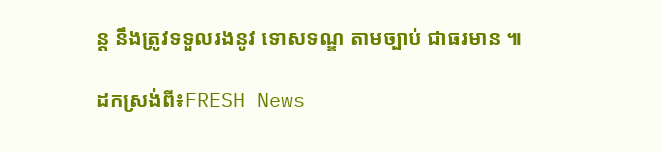ន្ត នឹងត្រូវទទួលរងនូវ ទោសទណ្ឌ តាមច្បាប់ ជាធរមាន ៕

ដកស្រង់ពី៖FRESH News